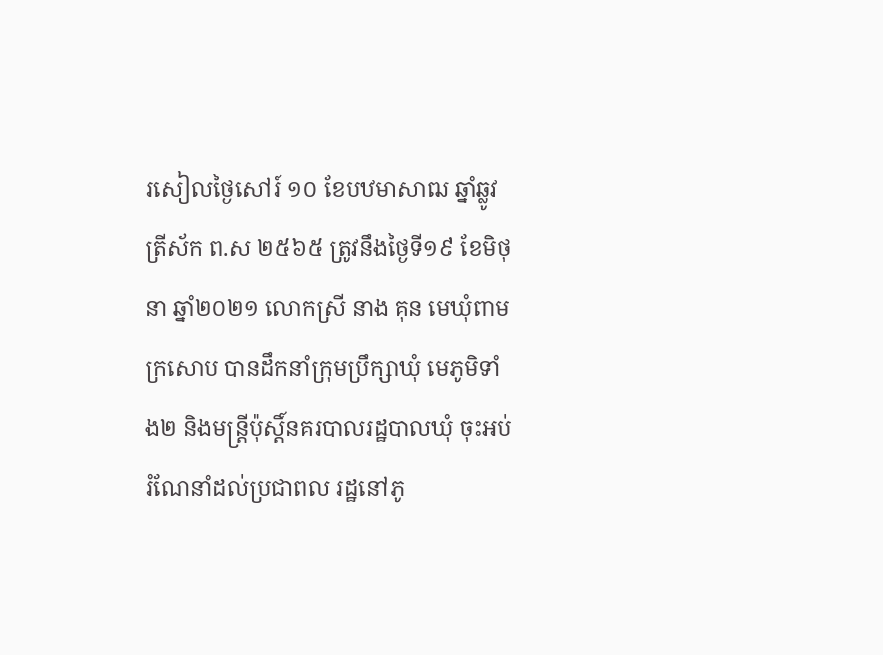រសៀលថ្ងៃសៅរ៍ ១០ ខែបឋមាសាឍ ឆ្នាំឆ្លូវ ត្រីស័ក ព.ស ២៥៦៥ ត្រូវនឹងថ្ងៃទី១៩ ខែមិថុនា ឆ្នាំ២០២១ លោកស្រី នាង គុន មេឃុំពាមក្រសោប បានដឹកនាំក្រុមប្រឹក្សាឃុំ មេភូមិទាំង២ និងមន្រ្តីប៉ុស្តិ៍នគរបាលរដ្ឋបាលឃុំ ចុះអប់រំណែនាំដល់ប្រជាពល រដ្ឋនៅភូ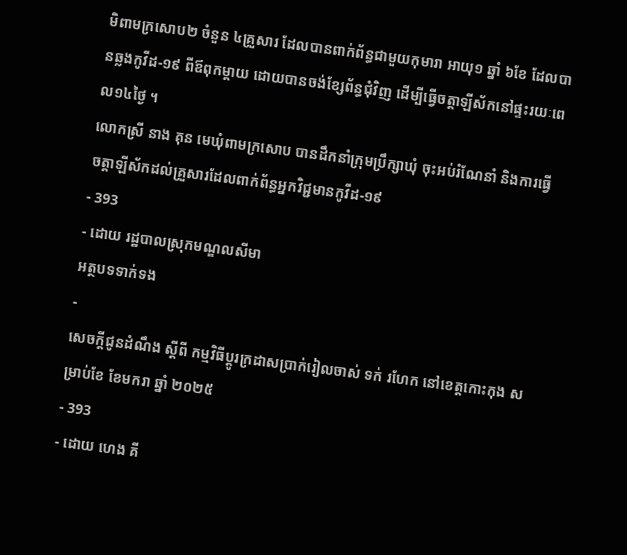មិពាមក្រសោប២ ចំនួន ៤គ្រួសារ ដែលបានពាក់ព័ន្ធជាមួយកុមារា អាយុ១ ឆ្នាំ ៦ខែ ដែលបានឆ្លងកូវីដ-១៩ ពីឪពុកម្តាយ ដោយបានចង់ខ្សែព័ន្ធជុំវិញ ដើម្បីធ្វើចត្តាឡីស័កនៅផ្ទះរយៈពេល១៤ថ្ងៃ ។
លោកស្រី នាង គុន មេឃុំពាមក្រសោប បានដឹកនាំក្រុមប្រឹក្សាឃុំ ចុះអប់រំណែនាំ និងការធ្វើចត្តាឡីស័កដល់គ្រួសារដែលពាក់ព័ន្ធអ្នកវិជ្ជមានកូវីដ-១៩
- 393
- ដោយ រដ្ឋបាលស្រុកមណ្ឌលសីមា
អត្ថបទទាក់ទង
-
សេចក្តីជូនដំណឹង ស្តីពី កម្មវិធីប្តូរក្រដាសប្រាក់រៀលចាស់ ទក់ រហែក នៅខេត្តកោះកុង សម្រាប់ខែ ខែមករា ឆ្នាំ ២០២៥
- 393
- ដោយ ហេង គី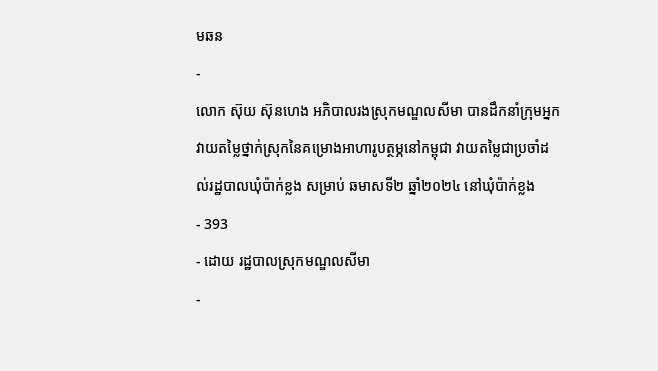មឆន
-
លោក ស៊ុយ ស៊ុនហេង អភិបាលរងស្រុកមណ្ឌលសីមា បានដឹកនាំក្រុមអ្នកវាយតម្លៃថ្នាក់ស្រុកនៃគម្រោងអាហារូបត្ថម្ភនៅកម្ពុជា វាយតម្លៃជាប្រចាំដល់រដ្ឋបាលឃុំប៉ាក់ខ្លង សម្រាប់ ឆមាសទី២ ឆ្នាំ២០២៤ នៅឃុំប៉ាក់ខ្លង
- 393
- ដោយ រដ្ឋបាលស្រុកមណ្ឌលសីមា
-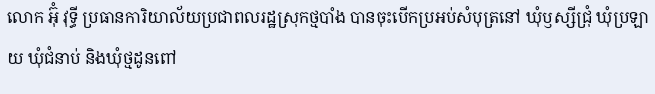លោក អ៊ុំ វុទ្ធី ប្រធានការិយាល័យប្រជាពលរដ្ឋស្រុកថ្មបាំង បានចុះបើកប្រអប់សំបុត្រនៅ ឃុំឫស្សីជ្រុំ ឃុំប្រឡាយ ឃុំជំនាប់ និងឃុំថ្មដូនពៅ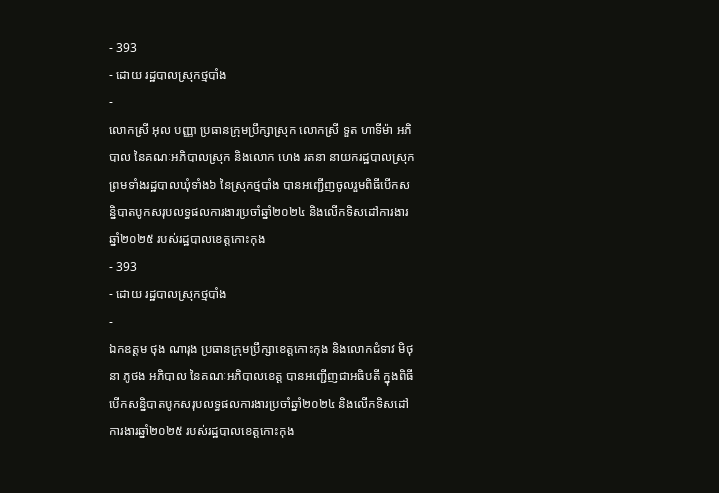- 393
- ដោយ រដ្ឋបាលស្រុកថ្មបាំង
-
លោកស្រី អុល បញ្ញា ប្រធានក្រុមប្រឹក្សាស្រុក លោកស្រី ទួត ហាទីម៉ា អភិបាល នៃគណៈអភិបាលស្រុក និងលោក ហេង រតនា នាយករដ្ឋបាលស្រុក ព្រមទាំងរដ្ឋបាលឃុំទាំង៦ នៃស្រុកថ្មបាំង បានអញ្ជើញចូលរួមពិធីបើកសន្និបាតបូកសរុបលទ្ធផលការងារប្រចាំឆ្នាំ២០២៤ និងលើកទិសដៅការងារឆ្នាំ២០២៥ របស់រដ្ឋបាលខេត្តកោះកុង
- 393
- ដោយ រដ្ឋបាលស្រុកថ្មបាំង
-
ឯកឧត្តម ថុង ណារុង ប្រធានក្រុមប្រឹក្សាខេត្តកោះកុង និងលោកជំទាវ មិថុនា ភូថង អភិបាល នៃគណៈអភិបាលខេត្ត បានអញ្ជើញជាអធិបតី ក្នុងពិធីបើកសន្និបាតបូកសរុបលទ្ធផលការងារប្រចាំឆ្នាំ២០២៤ និងលើកទិសដៅការងារឆ្នាំ២០២៥ របស់រដ្ឋបាលខេត្តកោះកុង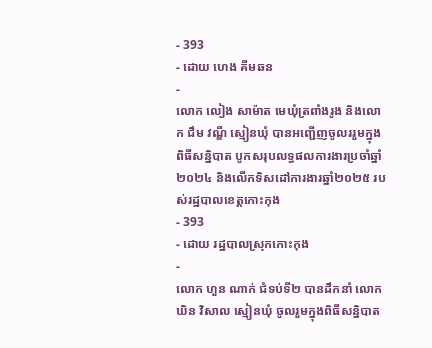- 393
- ដោយ ហេង គីមឆន
-
លោក លៀង សាម៉ាត មេឃុំត្រពាំងរូង និងលោក ជឹម វណ្ឌី ស្មៀនឃុំ បានអញ្ជើញចូលររួមក្នុងពិធីសន្និបាត បូកសរុបលទ្ធផលការងារប្រចាំឆ្នាំ២០២៤ និងលើកទិសដៅការងារឆ្នាំ២០២៥ របស់រដ្ឋបាលខេត្តកោះកុង
- 393
- ដោយ រដ្ឋបាលស្រុកកោះកុង
-
លោក ហួន ណាក់ ជំទប់ទី២ បានដឹកនាំ លោក ឃិន វិសាល ស្មៀនឃុំ ចូលរួមក្នុងពិធីសន្និបាត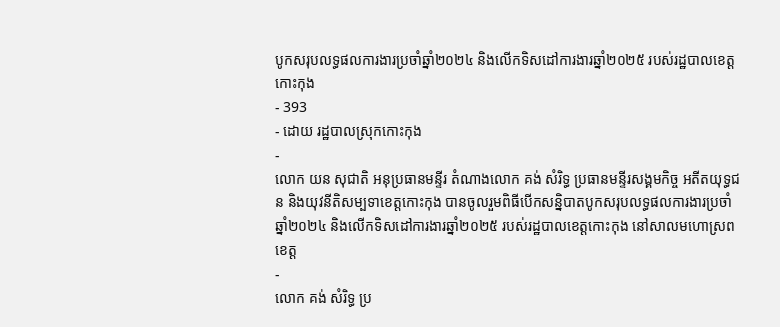បូកសរុបលទ្ធផលការងារប្រចាំឆ្នាំ២០២៤ និងលើកទិសដៅការងារឆ្នាំ២០២៥ របស់រដ្ឋបាលខេត្តកោះកុង
- 393
- ដោយ រដ្ឋបាលស្រុកកោះកុង
-
លោក យន សុជាតិ អនុប្រធានមន្ទីរ តំណាងលោក គង់ សំរិទ្ធ ប្រធានមន្ទីរសង្គមកិច្ច អតីតយុទ្ធជន និងយុវនីតិសម្បទាខេត្តកោះកុង បានចូលរួមពិធីបើកសន្និបាតបូកសរុបលទ្ធផលការងារប្រចាំឆ្នាំ២០២៤ និងលើកទិសដៅការងារឆ្នាំ២០២៥ របស់រដ្ឋបាលខេត្តកោះកុង នៅសាលមហោស្រពខេត្ត
-
លោក គង់ សំរិទ្ធ ប្រ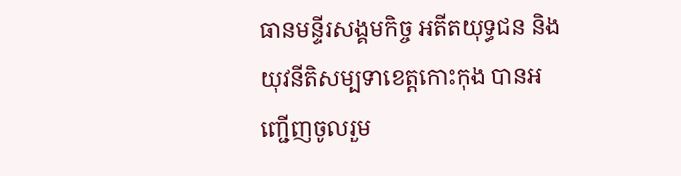ធានមន្ទីរសង្គមកិច្ច អតីតយុទ្ធជន និងយុវនីតិសម្បទាខេត្តកោះកុង បានអញ្ជើញចូលរួម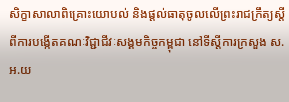សិក្ខាសាលាពិគ្រោះយោបល់ និងផ្តល់ធាតុចូលលើព្រះរាជក្រឹត្យស្តីពីការបង្កើតគណៈវិជ្ជាជីវៈសង្គមកិច្ចកម្ពុជា នៅទីស្តីការក្រសួង ស.អ.យ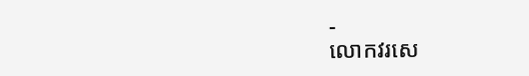-
លោកវរសេ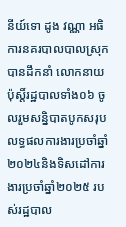នីយ៍ទោ ដូង វណ្ណា អធិការនគរបាលបាលស្រុក បានដឹកនាំ លោកនាយប៉ុស្តិ៍រដ្ឋបាលទាំង០៦ ចូលរួមសន្និបាតបូកសរុប លទ្ធផលការងារប្រចាំឆ្នាំ ២០២៤និងទិសដៅការងារប្រចាំឆ្នាំ២០២៥ របស់រដ្ឋបាល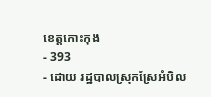ខេត្តកោះកុង
- 393
- ដោយ រដ្ឋបាលស្រុកស្រែអំបិល